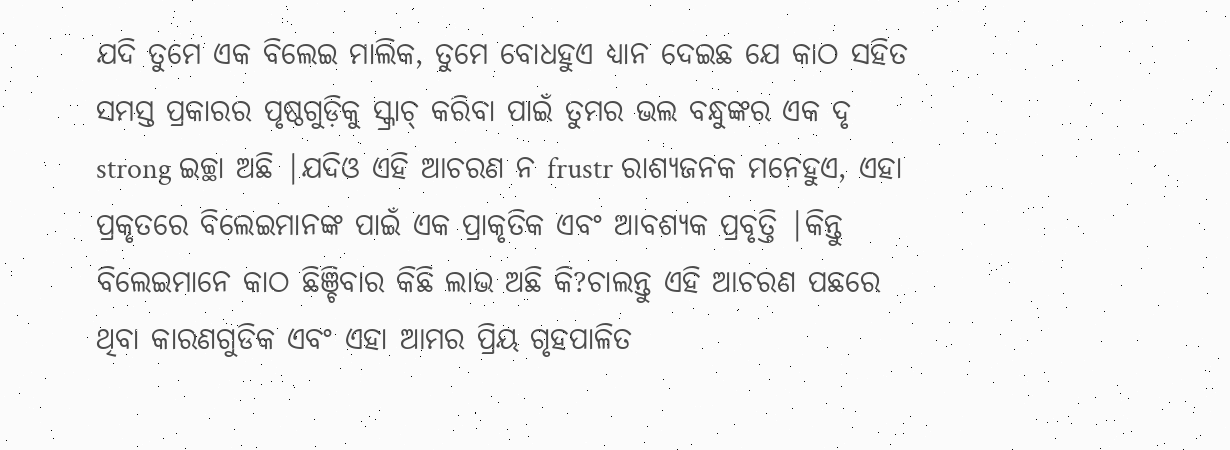ଯଦି ତୁମେ ଏକ ବିଲେଇ ମାଲିକ, ତୁମେ ବୋଧହୁଏ ଧ୍ୟାନ ଦେଇଛ ଯେ କାଠ ସହିତ ସମସ୍ତ ପ୍ରକାରର ପୃଷ୍ଠଗୁଡ଼ିକୁ ସ୍କ୍ରାଚ୍ କରିବା ପାଇଁ ତୁମର ଭଲ ବନ୍ଧୁଙ୍କର ଏକ ଦୃ strong ଇଚ୍ଛା ଅଛି |ଯଦିଓ ଏହି ଆଚରଣ ନ frustr ରାଶ୍ୟଜନକ ମନେହୁଏ, ଏହା ପ୍ରକୃତରେ ବିଲେଇମାନଙ୍କ ପାଇଁ ଏକ ପ୍ରାକୃତିକ ଏବଂ ଆବଶ୍ୟକ ପ୍ରବୃତ୍ତି |କିନ୍ତୁ ବିଲେଇମାନେ କାଠ ଛିଞ୍ଚିବାର କିଛି ଲାଭ ଅଛି କି?ଚାଲନ୍ତୁ ଏହି ଆଚରଣ ପଛରେ ଥିବା କାରଣଗୁଡିକ ଏବଂ ଏହା ଆମର ପ୍ରିୟ ଗୃହପାଳିତ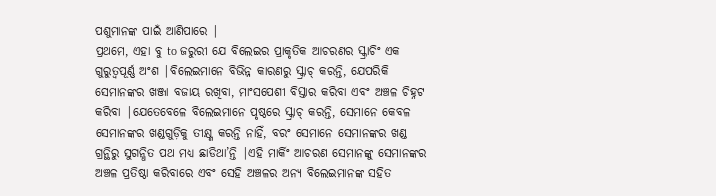ପଶୁମାନଙ୍କ ପାଇଁ ଆଣିପାରେ |
ପ୍ରଥମେ, ଏହା ବୁ to ଜରୁରୀ ଯେ ବିଲେଇର ପ୍ରାକୃତିକ ଆଚରଣର ସ୍କ୍ରାଚିଂ ଏକ ଗୁରୁତ୍ୱପୂର୍ଣ୍ଣ ଅଂଶ |ବିଲେଇମାନେ ବିଭିନ୍ନ କାରଣରୁ ସ୍କ୍ରାଚ୍ କରନ୍ତି, ଯେପରିକି ସେମାନଙ୍କର ଖଞ୍ଜା ବଜାୟ ରଖିବା, ମାଂସପେଶୀ ବିସ୍ତାର କରିବା ଏବଂ ଅଞ୍ଚଳ ଚିହ୍ନଟ କରିବା |ଯେତେବେଳେ ବିଲେଇମାନେ ପୃଷ୍ଠରେ ସ୍କ୍ରାଚ୍ କରନ୍ତି, ସେମାନେ କେବଳ ସେମାନଙ୍କର ଖଣ୍ଡଗୁଡ଼ିକୁ ତୀକ୍ଷ୍ଣ କରନ୍ତି ନାହିଁ, ବରଂ ସେମାନେ ସେମାନଙ୍କର ଖଣ୍ଡ ଗ୍ରନ୍ଥିରୁ ସୁଗନ୍ଧିତ ପଥ ମଧ୍ୟ ଛାଡିଥା’ନ୍ତି |ଏହି ମାର୍କିଂ ଆଚରଣ ସେମାନଙ୍କୁ ସେମାନଙ୍କର ଅଞ୍ଚଳ ପ୍ରତିଷ୍ଠା କରିବାରେ ଏବଂ ସେହି ଅଞ୍ଚଳର ଅନ୍ୟ ବିଲେଇମାନଙ୍କ ସହିତ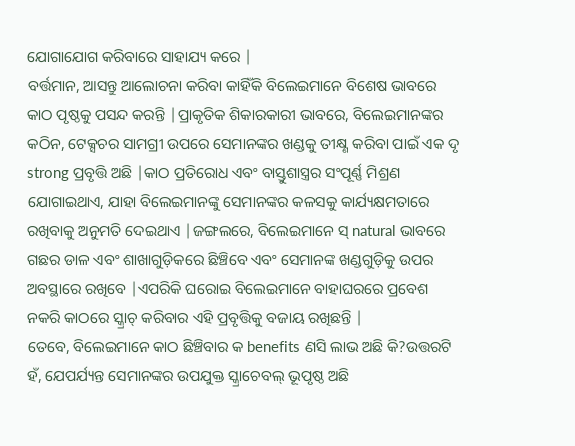ଯୋଗାଯୋଗ କରିବାରେ ସାହାଯ୍ୟ କରେ |
ବର୍ତ୍ତମାନ, ଆସନ୍ତୁ ଆଲୋଚନା କରିବା କାହିଁକି ବିଲେଇମାନେ ବିଶେଷ ଭାବରେ କାଠ ପୃଷ୍ଠକୁ ପସନ୍ଦ କରନ୍ତି |ପ୍ରାକୃତିକ ଶିକାରକାରୀ ଭାବରେ, ବିଲେଇମାନଙ୍କର କଠିନ, ଟେକ୍ସଚର ସାମଗ୍ରୀ ଉପରେ ସେମାନଙ୍କର ଖଣ୍ଡକୁ ତୀକ୍ଷ୍ଣ କରିବା ପାଇଁ ଏକ ଦୃ strong ପ୍ରବୃତ୍ତି ଅଛି |କାଠ ପ୍ରତିରୋଧ ଏବଂ ବାସ୍ତୁଶାସ୍ତ୍ରର ସଂପୂର୍ଣ୍ଣ ମିଶ୍ରଣ ଯୋଗାଇଥାଏ, ଯାହା ବିଲେଇମାନଙ୍କୁ ସେମାନଙ୍କର କଳସକୁ କାର୍ଯ୍ୟକ୍ଷମତାରେ ରଖିବାକୁ ଅନୁମତି ଦେଇଥାଏ |ଜଙ୍ଗଲରେ, ବିଲେଇମାନେ ସ୍ natural ଭାବରେ ଗଛର ଡାଳ ଏବଂ ଶାଖାଗୁଡ଼ିକରେ ଛିଞ୍ଚିବେ ଏବଂ ସେମାନଙ୍କ ଖଣ୍ଡଗୁଡ଼ିକୁ ଉପର ଅବସ୍ଥାରେ ରଖିବେ |ଏପରିକି ଘରୋଇ ବିଲେଇମାନେ ବାହାଘରରେ ପ୍ରବେଶ ନକରି କାଠରେ ସ୍କ୍ରାଚ୍ କରିବାର ଏହି ପ୍ରବୃତ୍ତିକୁ ବଜାୟ ରଖିଛନ୍ତି |
ତେବେ, ବିଲେଇମାନେ କାଠ ଛିଞ୍ଚିବାର କ benefits ଣସି ଲାଭ ଅଛି କି?ଉତ୍ତରଟି ହଁ, ଯେପର୍ଯ୍ୟନ୍ତ ସେମାନଙ୍କର ଉପଯୁକ୍ତ ସ୍କ୍ରାଚେବଲ୍ ଭୂପୃଷ୍ଠ ଅଛି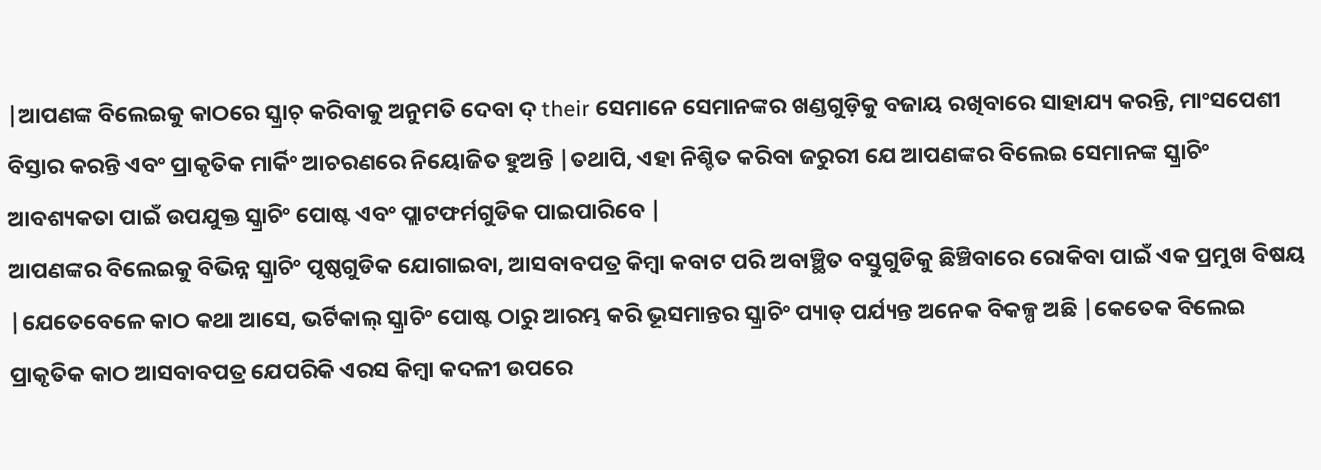|ଆପଣଙ୍କ ବିଲେଇକୁ କାଠରେ ସ୍କ୍ରାଚ୍ କରିବାକୁ ଅନୁମତି ଦେବା ଦ୍ their ସେମାନେ ସେମାନଙ୍କର ଖଣ୍ଡଗୁଡ଼ିକୁ ବଜାୟ ରଖିବାରେ ସାହାଯ୍ୟ କରନ୍ତି, ମାଂସପେଶୀ ବିସ୍ତାର କରନ୍ତି ଏବଂ ପ୍ରାକୃତିକ ମାର୍କିଂ ଆଚରଣରେ ନିୟୋଜିତ ହୁଅନ୍ତି |ତଥାପି, ଏହା ନିଶ୍ଚିତ କରିବା ଜରୁରୀ ଯେ ଆପଣଙ୍କର ବିଲେଇ ସେମାନଙ୍କ ସ୍କ୍ରାଚିଂ ଆବଶ୍ୟକତା ପାଇଁ ଉପଯୁକ୍ତ ସ୍କ୍ରାଚିଂ ପୋଷ୍ଟ ଏବଂ ପ୍ଲାଟଫର୍ମଗୁଡିକ ପାଇପାରିବେ |
ଆପଣଙ୍କର ବିଲେଇକୁ ବିଭିନ୍ନ ସ୍କ୍ରାଚିଂ ପୃଷ୍ଠଗୁଡିକ ଯୋଗାଇବା, ଆସବାବପତ୍ର କିମ୍ବା କବାଟ ପରି ଅବାଞ୍ଛିତ ବସ୍ତୁଗୁଡିକୁ ଛିଞ୍ଚିବାରେ ରୋକିବା ପାଇଁ ଏକ ପ୍ରମୁଖ ବିଷୟ |ଯେତେବେଳେ କାଠ କଥା ଆସେ, ଭର୍ଟିକାଲ୍ ସ୍କ୍ରାଚିଂ ପୋଷ୍ଟ ଠାରୁ ଆରମ୍ଭ କରି ଭୂସମାନ୍ତର ସ୍କ୍ରାଚିଂ ପ୍ୟାଡ୍ ପର୍ଯ୍ୟନ୍ତ ଅନେକ ବିକଳ୍ପ ଅଛି |କେତେକ ବିଲେଇ ପ୍ରାକୃତିକ କାଠ ଆସବାବପତ୍ର ଯେପରିକି ଏରସ କିମ୍ବା କଦଳୀ ଉପରେ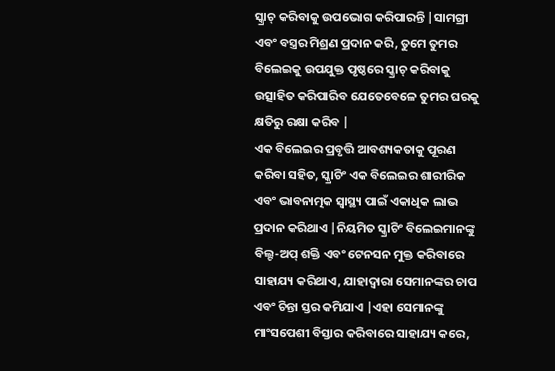ସ୍କ୍ରାଚ୍ କରିବାକୁ ଉପଭୋଗ କରିପାରନ୍ତି |ସାମଗ୍ରୀ ଏବଂ ବସ୍ତ୍ରର ମିଶ୍ରଣ ପ୍ରଦାନ କରି, ତୁମେ ତୁମର ବିଲେଇକୁ ଉପଯୁକ୍ତ ପୃଷ୍ଠରେ ସ୍କ୍ରାଚ୍ କରିବାକୁ ଉତ୍ସାହିତ କରିପାରିବ ଯେତେବେଳେ ତୁମର ଘରକୁ କ୍ଷତିରୁ ରକ୍ଷା କରିବ |
ଏକ ବିଲେଇର ପ୍ରବୃତ୍ତି ଆବଶ୍ୟକତାକୁ ପୂରଣ କରିବା ସହିତ, ସ୍କ୍ରାଚିଂ ଏକ ବିଲେଇର ଶାରୀରିକ ଏବଂ ଭାବନାତ୍ମକ ସ୍ୱାସ୍ଥ୍ୟ ପାଇଁ ଏକାଧିକ ଲାଭ ପ୍ରଦାନ କରିଥାଏ |ନିୟମିତ ସ୍କ୍ରାଚିଂ ବିଲେଇମାନଙ୍କୁ ବିଲ୍ଟ-ଅପ୍ ଶକ୍ତି ଏବଂ ଟେନସନ ମୁକ୍ତ କରିବାରେ ସାହାଯ୍ୟ କରିଥାଏ, ଯାହାଦ୍ୱାରା ସେମାନଙ୍କର ଚାପ ଏବଂ ଚିନ୍ତା ସ୍ତର କମିଯାଏ |ଏହା ସେମାନଙ୍କୁ ମାଂସପେଶୀ ବିସ୍ତାର କରିବାରେ ସାହାଯ୍ୟ କରେ,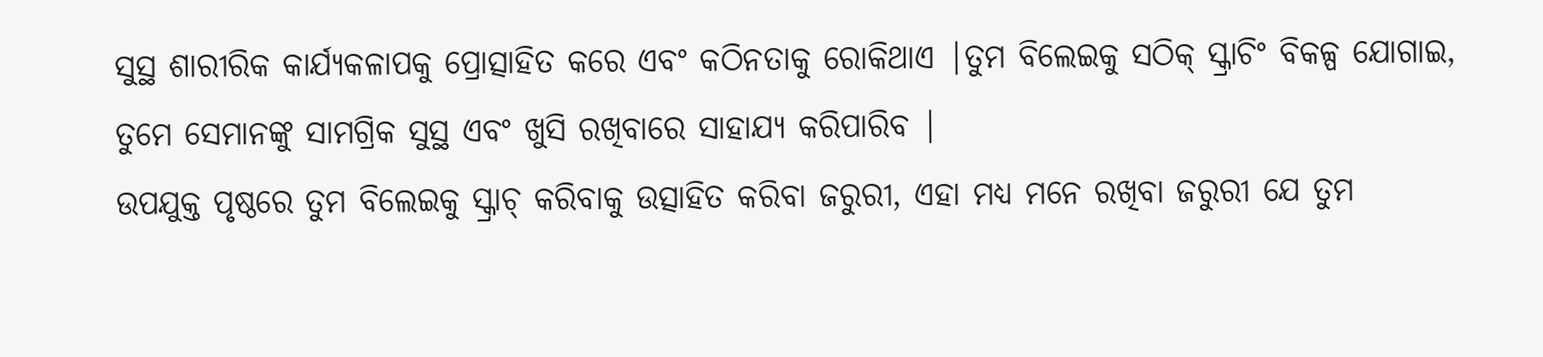ସୁସ୍ଥ ଶାରୀରିକ କାର୍ଯ୍ୟକଳାପକୁ ପ୍ରୋତ୍ସାହିତ କରେ ଏବଂ କଠିନତାକୁ ରୋକିଥାଏ |ତୁମ ବିଲେଇକୁ ସଠିକ୍ ସ୍କ୍ରାଚିଂ ବିକଳ୍ପ ଯୋଗାଇ, ତୁମେ ସେମାନଙ୍କୁ ସାମଗ୍ରିକ ସୁସ୍ଥ ଏବଂ ଖୁସି ରଖିବାରେ ସାହାଯ୍ୟ କରିପାରିବ |
ଉପଯୁକ୍ତ ପୃଷ୍ଠରେ ତୁମ ବିଲେଇକୁ ସ୍କ୍ରାଚ୍ କରିବାକୁ ଉତ୍ସାହିତ କରିବା ଜରୁରୀ, ଏହା ମଧ୍ୟ ମନେ ରଖିବା ଜରୁରୀ ଯେ ତୁମ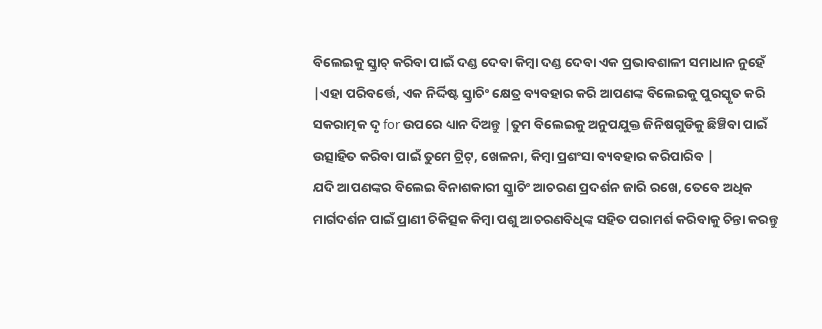ବିଲେଇକୁ ସ୍କ୍ରାଚ୍ କରିବା ପାଇଁ ଦଣ୍ଡ ଦେବା କିମ୍ବା ଦଣ୍ଡ ଦେବା ଏକ ପ୍ରଭାବଶାଳୀ ସମାଧାନ ନୁହେଁ |ଏହା ପରିବର୍ତ୍ତେ, ଏକ ନିର୍ଦ୍ଦିଷ୍ଟ ସ୍କ୍ରାଚିଂ କ୍ଷେତ୍ର ବ୍ୟବହାର କରି ଆପଣଙ୍କ ବିଲେଇକୁ ପୁରସ୍କୃତ କରି ସକରାତ୍ମକ ଦୃ for ଉପରେ ଧ୍ୟାନ ଦିଅନ୍ତୁ |ତୁମ ବିଲେଇକୁ ଅନୁପଯୁକ୍ତ ଜିନିଷଗୁଡିକୁ ଛିଞ୍ଚିବା ପାଇଁ ଉତ୍ସାହିତ କରିବା ପାଇଁ ତୁମେ ଟ୍ରିଟ୍, ଖେଳନା, କିମ୍ବା ପ୍ରଶଂସା ବ୍ୟବହାର କରିପାରିବ |
ଯଦି ଆପଣଙ୍କର ବିଲେଇ ବିନାଶକାରୀ ସ୍କ୍ରାଚିଂ ଆଚରଣ ପ୍ରଦର୍ଶନ ଜାରି ରଖେ, ତେବେ ଅଧିକ ମାର୍ଗଦର୍ଶନ ପାଇଁ ପ୍ରାଣୀ ଚିକିତ୍ସକ କିମ୍ବା ପଶୁ ଆଚରଣବିଧିଙ୍କ ସହିତ ପରାମର୍ଶ କରିବାକୁ ଚିନ୍ତା କରନ୍ତୁ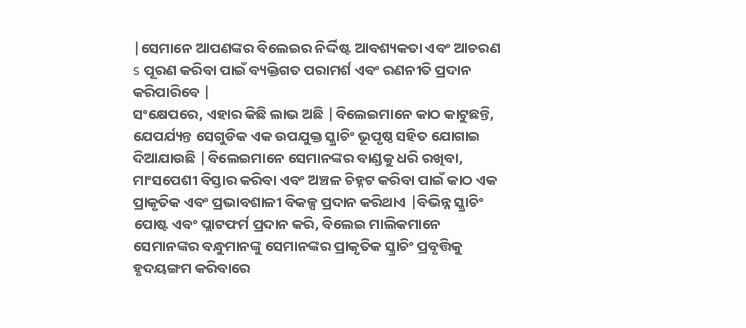|ସେମାନେ ଆପଣଙ୍କର ବିଲେଇର ନିର୍ଦ୍ଦିଷ୍ଟ ଆବଶ୍ୟକତା ଏବଂ ଆଚରଣ s ପୂରଣ କରିବା ପାଇଁ ବ୍ୟକ୍ତିଗତ ପରାମର୍ଶ ଏବଂ ରଣନୀତି ପ୍ରଦାନ କରିପାରିବେ |
ସଂକ୍ଷେପରେ, ଏହାର କିଛି ଲାଭ ଅଛି |ବିଲେଇମାନେ କାଠ କାଟୁଛନ୍ତି, ଯେପର୍ଯ୍ୟନ୍ତ ସେଗୁଡିକ ଏକ ଉପଯୁକ୍ତ ସ୍କ୍ରାଚିଂ ଭୂପୃଷ୍ଠ ସହିତ ଯୋଗାଇ ଦିଆଯାଉଛି |ବିଲେଇମାନେ ସେମାନଙ୍କର ବାଣ୍ଡକୁ ଧରି ରଖିବା, ମାଂସପେଶୀ ବିସ୍ତାର କରିବା ଏବଂ ଅଞ୍ଚଳ ଚିହ୍ନଟ କରିବା ପାଇଁ କାଠ ଏକ ପ୍ରାକୃତିକ ଏବଂ ପ୍ରଭାବଶାଳୀ ବିକଳ୍ପ ପ୍ରଦାନ କରିଥାଏ |ବିଭିନ୍ନ ସ୍କ୍ରାଚିଂ ପୋଷ୍ଟ ଏବଂ ପ୍ଲାଟଫର୍ମ ପ୍ରଦାନ କରି, ବିଲେଇ ମାଲିକମାନେ ସେମାନଙ୍କର ବନ୍ଧୁମାନଙ୍କୁ ସେମାନଙ୍କର ପ୍ରାକୃତିକ ସ୍କ୍ରାଚିଂ ପ୍ରବୃତ୍ତିକୁ ହୃଦୟଙ୍ଗମ କରିବାରେ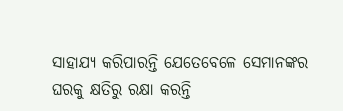ସାହାଯ୍ୟ କରିପାରନ୍ତି ଯେତେବେଳେ ସେମାନଙ୍କର ଘରକୁ କ୍ଷତିରୁ ରକ୍ଷା କରନ୍ତି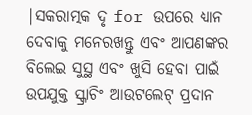|ସକରାତ୍ମକ ଦୃ for ଉପରେ ଧ୍ୟାନ ଦେବାକୁ ମନେରଖନ୍ତୁ ଏବଂ ଆପଣଙ୍କର ବିଲେଇ ସୁସ୍ଥ ଏବଂ ଖୁସି ହେବା ପାଇଁ ଉପଯୁକ୍ତ ସ୍କ୍ରାଚିଂ ଆଉଟଲେଟ୍ ପ୍ରଦାନ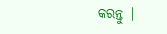କରନ୍ତୁ |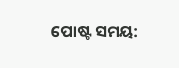ପୋଷ୍ଟ ସମୟ: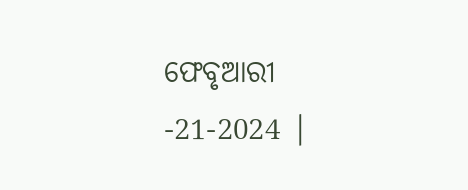ଫେବୃଆରୀ -21-2024 |